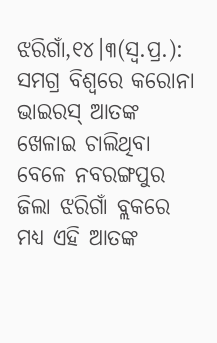ଝରିଗାଁ,୧୪।୩(ସ୍ବ.ପ୍ର.): ସମଗ୍ର ବିଶ୍ୱରେ କରୋନା ଭାଇରସ୍ ଆତଙ୍କ ଖେଳାଇ ଚାଲିଥିବା ବେଳେ ନବରଙ୍ଗପୁର ଜିଲା ଝରିଗାଁ ବ୍ଲକରେ ମଧ୍ୟ ଏହି ଆତଙ୍କ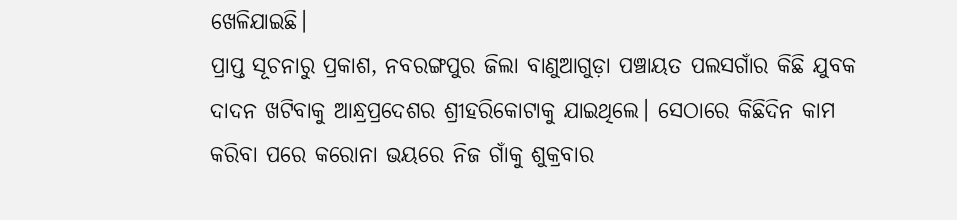ଖେଳିଯାଇଛି।
ପ୍ରାପ୍ତ ସୂଚନାରୁ ପ୍ରକାଶ, ନବରଙ୍ଗପୁର ଜିଲା ବାଣୁଆଗୁଡ଼ା ପଞ୍ଚାୟତ ପଲସଗାଁର କିଛି ଯୁବକ ଦାଦନ ଖଟିବାକୁ ଆନ୍ଧ୍ରପ୍ରଦେଶର ଶ୍ରୀହରିକୋଟାକୁ ଯାଇଥିଲେ। ସେଠାରେ କିଛିଦିନ କାମ କରିବା ପରେ କରୋନା ଭୟରେ ନିଜ ଗାଁକୁ ଶୁକ୍ରବାର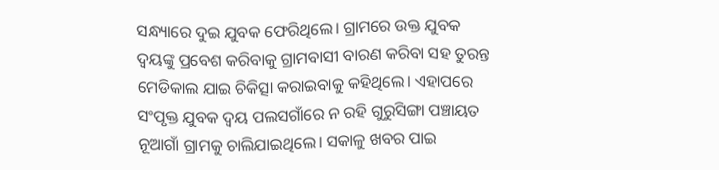ସନ୍ଧ୍ୟାରେ ଦୁଇ ଯୁବକ ଫେରିଥିଲେ। ଗ୍ରାମରେ ଉକ୍ତ ଯୁବକ ଦ୍ୱୟଙ୍କୁ ପ୍ରବେଶ କରିବାକୁ ଗ୍ରାମବାସୀ ବାରଣ କରିବା ସହ ତୁରନ୍ତ ମେଡିକାଲ ଯାଇ ଚିକିତ୍ସା କରାଇବାକୁ କହିଥିଲେ। ଏହାପରେ ସଂପୃକ୍ତ ଯୁବକ ଦ୍ୱୟ ପଲସଗାଁରେ ନ ରହି ଗୁରୁସିଙ୍ଗା ପଞ୍ଚାୟତ ନୂଆଗାଁ ଗ୍ରାମକୁ ଚାଲିଯାଇଥିଲେ। ସକାଳୁ ଖବର ପାଇ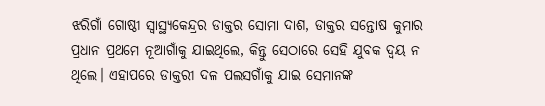ଝରିଗାଁ ଗୋଷ୍ଠୀ ସ୍ବାସ୍ଥ୍ୟକେନ୍ଦ୍ରର ଡାକ୍ତର ସୋମା ଦାଶ, ଡାକ୍ତର ସନ୍ତୋଷ କୁମାର ପ୍ରଧାନ ପ୍ରଥମେ ନୂଆଗାଁକୁ ଯାଇଥିଲେ, କିନ୍ତୁ ସେଠାରେ ସେହି ଯୁବକ ଦ୍ୱୟ ନ ଥିଲେ। ଏହାପରେ ଡାକ୍ତରୀ ଦଳ ପଲସଗାଁକୁ ଯାଇ ସେମାନଙ୍କ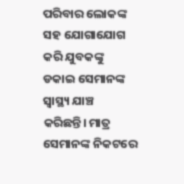ପରିବାର ଲୋକଙ୍କ ସହ ଯୋଗାଯୋଗ କରି ଯୁବକଙ୍କୁ ଡକାଇ ସେମାନଙ୍କ ସ୍ବାସ୍ଥ୍ୟ ଯାଞ୍ଚ କରିଛନ୍ତି। ମାତ୍ର ସେମାନଙ୍କ ନିକଟରେ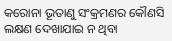କରୋନା ଭୂତାଣୁ ସଂକ୍ରମଣର କୌଣସି ଲକ୍ଷଣ ଦେଖାଯାଇ ନ ଥିବା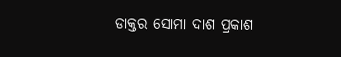ଡାକ୍ତର ସୋମା ଦାଶ ପ୍ରକାଶ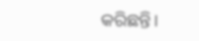କରିଛନ୍ତି।